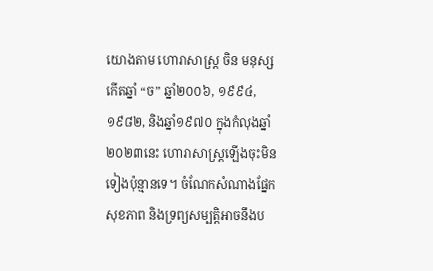យោងតាម ហោរាសាស្ត្រ ចិន មនុស្សកើតឆ្នាំ “ច” ឆ្នាំ២០០៦, ១៩៩៤, ១៩៨២, និងឆ្នាំ១៩៧០ ក្នុងកំលុងឆ្នាំ២០២៣នេះ ហោរាសាស្ត្រឡើងចុះមិនទៀងប៉ុន្មានទេ។ ចំណែកសំណាងផ្នែកសុខភាព និងទ្រព្យសម្បត្តិអាចនឹងប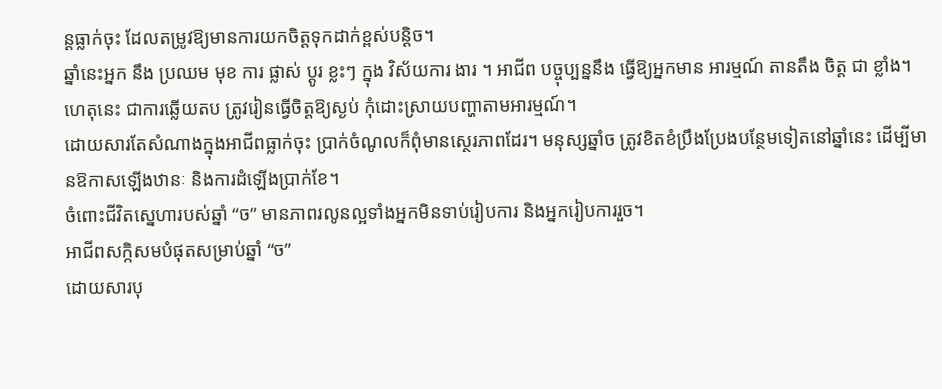ន្តធ្លាក់ចុះ ដែលតម្រូវឱ្យមានការយកចិត្តទុកដាក់ខ្ពស់បន្តិច។
ឆ្នាំនេះអ្នក នឹង ប្រឈម មុខ ការ ផ្លាស់ ប្តូរ ខ្លះៗ ក្នុង វិស័យការ ងារ ។ អាជីព បច្ចុប្បន្ននឹង ធ្វើឱ្យអ្នកមាន អារម្មណ៍ តានតឹង ចិត្ត ជា ខ្លាំង។ ហេតុនេះ ជាការឆ្លើយតប ត្រូវរៀនធ្វើចិត្តឱ្យស្ងប់ កុំដោះស្រាយបញ្ហាតាមអារម្មណ៍។
ដោយសារតែសំណាងក្នុងអាជីពធ្លាក់ចុះ ប្រាក់ចំណូលក៏ពុំមានស្ថេរភាពដែរ។ មនុស្សឆ្នាំច ត្រូវខិតខំប្រឹងប្រែងបន្ថែមទៀតនៅឆ្នាំនេះ ដើម្បីមានឱកាសឡើងឋានៈ និងការដំឡើងប្រាក់ខែ។
ចំពោះជីវិតស្នេហារបស់ឆ្នាំ “ច” មានភាពរលូនល្អទាំងអ្នកមិនទាប់រៀបការ និងអ្នករៀបការរួច។
អាជីពសក្កិសមបំផុតសម្រាប់ឆ្នាំ “ច”
ដោយសារបុ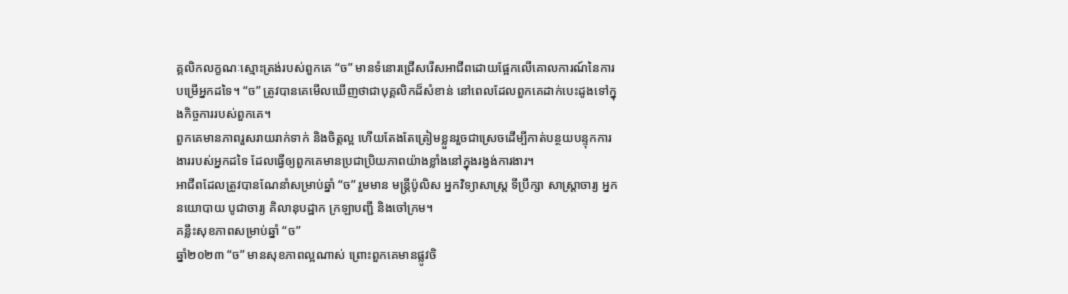គ្គលិកលក្ខណៈស្មោះត្រង់របស់ពួកគេ “ច” មានទំនោរជ្រើសរើសអាជីពដោយផ្អែកលើគោលការណ៍នៃការបម្រើអ្នកដទៃ។ “ច” ត្រូវបានគេមើលឃើញថាជាបុគ្គលិកដ៏សំខាន់ នៅពេលដែលពួកគេដាក់បេះដូងទៅក្នុងកិច្ចការរបស់ពួកគេ។
ពួកគេមានភាពរួសរាយរាក់ទាក់ និងចិត្តល្អ ហើយតែងតែត្រៀមខ្លួនរួចជាស្រេចដើម្បីកាត់បន្ថយបន្ទុកការងាររបស់អ្នកដទៃ ដែលធ្វើឲ្យពួកគេមានប្រជាប្រិយភាពយ៉ាងខ្លាំងនៅក្នុងរង្វង់ការងារ។
អាជីពដែលត្រូវបានណែនាំសម្រាប់ឆ្នាំ “ច” រួមមាន មន្ត្រីប៉ូលិស អ្នកវិទ្យាសាស្ត្រ ទីប្រឹក្សា សាស្រ្តាចារ្យ អ្នកនយោបាយ បូជាចារ្យ គិលានុបដ្ឋាក ក្រឡាបញ្ជី និងចៅក្រម។
គន្លឹះសុខភាពសម្រាប់ឆ្នាំ “ច”
ឆ្នាំ២០២៣ “ច” មានសុខភាពល្អណាស់ ព្រោះពួកគេមានផ្លូវចិ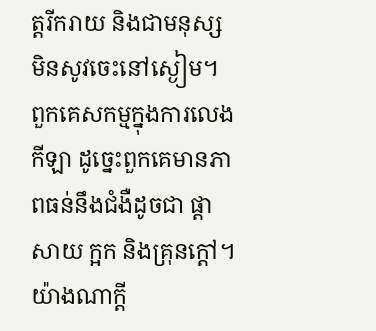ត្តរីករាយ និងជាមនុស្សមិនសូវចេះនៅស្ងៀម។ ពួកគេសកម្មក្នុងការលេងកីឡា ដូច្នេះពួកគេមានភាពធន់នឹងជំងឺដូចជា ផ្តាសាយ ក្អក និងគ្រុនក្តៅ។
យ៉ាងណាក្ដី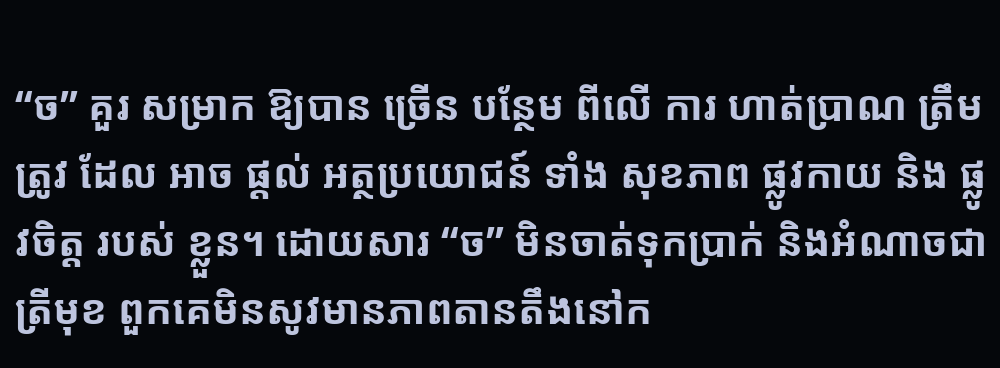“ច” គួរ សម្រាក ឱ្យបាន ច្រើន បន្ថែម ពីលើ ការ ហាត់ប្រាណ ត្រឹមត្រូវ ដែល អាច ផ្តល់ អត្ថប្រយោជន៍ ទាំង សុខភាព ផ្លូវកាយ និង ផ្លូវចិត្ត របស់ ខ្លួន។ ដោយសារ “ច” មិនចាត់ទុកប្រាក់ និងអំណាចជាត្រីមុខ ពួកគេមិនសូវមានភាពតានតឹងនៅក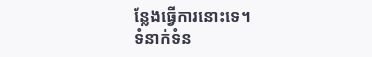ន្លែងធ្វើការនោះទេ។
ទំនាក់ទំន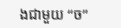ងជាមួយ “ច”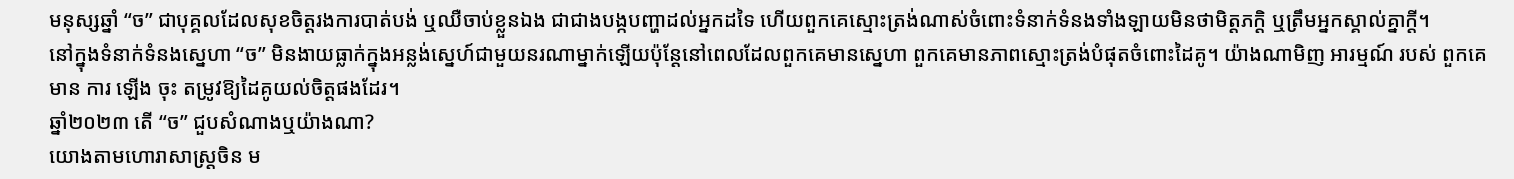មនុស្សឆ្នាំ “ច” ជាបុគ្គលដែលសុខចិត្តរងការបាត់បង់ ឬឈឺចាប់ខ្លួនឯង ជាជាងបង្កបញ្ហាដល់អ្នកដទៃ ហើយពួកគេស្មោះត្រង់ណាស់ចំពោះទំនាក់ទំនងទាំងឡាយមិនថាមិត្តភក្តិ ឬត្រឹមអ្នកស្គាល់គ្នាក្ដី។
នៅក្នុងទំនាក់ទំនងស្នេហា “ច” មិនងាយធ្លាក់ក្នុងអន្លង់ស្នេហ៍ជាមួយនរណាម្នាក់ឡើយប៉ុន្តែនៅពេលដែលពួកគេមានស្នេហា ពួកគេមានភាពស្មោះត្រង់បំផុតចំពោះដៃគូ។ យ៉ាងណាមិញ អារម្មណ៍ របស់ ពួកគេ មាន ការ ឡើង ចុះ តម្រូវឱ្យដៃគូយល់ចិត្តផងដែរ។
ឆ្នាំ២០២៣ តើ “ច” ជួបសំណាងឬយ៉ាងណា?
យោងតាមហោរាសាស្រ្តចិន ម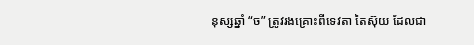នុស្សឆ្នាំ “ច” ត្រូវរងគ្រោះពីទេវតា តៃស៊ុយ ដែលជា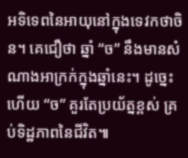អទិទេពនៃអាយុនៅក្នុងទេវកថាចិន។ គេជឿថា ឆ្នាំ “ច” នឹងមានសំណាងអាក្រក់ក្នុងឆ្នាំនេះ។ ដូច្នេះហើយ “ច” គួរតែប្រយ័ត្នខ្ពស់ គ្រប់ទិដ្ឋភាពនៃជីវិត៕